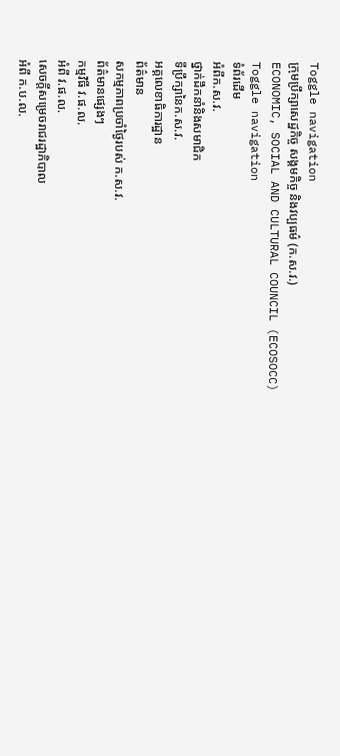Toggle navigation
ក្រុមប្រឹក្សាសេដ្ឋកិច្ច សង្គមកិច្ច និងវប្បធម៌ (ក.ស.វ.)
ECONOMIC, SOCIAL AND CULTURAL COUNCIL (ECOSOCC)
Toggle navigation
ទំព័រដើម
អំពីក.ស.វ.
ថ្នាក់ដឹកនាំនិងសមាជិក
ទីប្រឹក្សានៃក.ស.វ.
អគ្គលេខាធិការដ្ឋាន
ព័ត៌មាន
សកម្មភាពប្រចាំថ្ងៃរបស់ ក.ស.វ.
ព័ត៌មានផ្សេងៗ
កម្មវិធី វ.ផ.ល.
អំពី វ.ផ.ល.
សេចក្ដីសម្រេចរាជរដ្ឋាភិបាល
អំពី ក.ប.ល.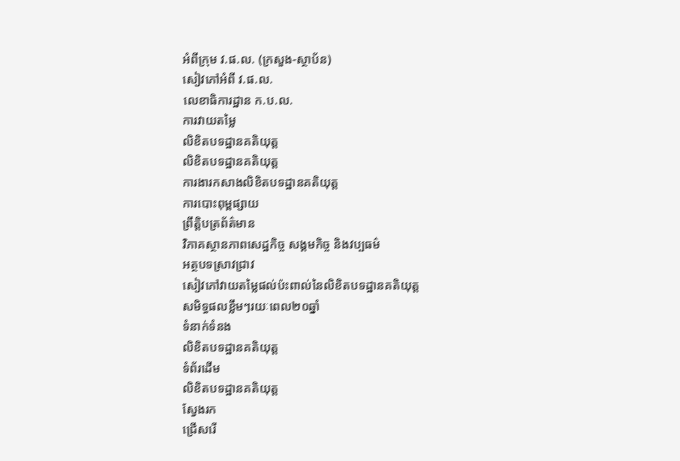អំពីក្រុម វ.ផ.ល. (ក្រសួង-ស្ថាប័ន)
សៀវភៅអំពី វ.ផ.ល.
លេខាធិការដ្ឋាន ក.ប.ល.
ការវាយតម្លៃ
លិខិតបទដ្ឋានគតិយុត្ត
លិខិតបទដ្ឋានគតិយុត្ត
ការងារកសាងលិខិតបទដ្ឋានគតិយុត្ត
ការបោះពុម្ពផ្សាយ
ព្រឹត្តិបត្រព័ត៌មាន
វិភាគស្ថានភាពសេដ្ឋកិច្ច សង្គមកិច្ច និងវប្បធម៌
អត្ថបទស្រាវជ្រាវ
សៀវភៅវាយតម្លៃផល់ប៉ះពាល់នៃលិខិតបទដ្ឋានគតិយុត្ត
សមិទ្ធផលខ្លឹមៗរយៈពេល២០ឆ្នាំ
ទំនាក់ទំនង
លិខិតបទដ្ឋានគតិយុត្ត
ទំព័រដើម
លិខិតបទដ្ឋានគតិយុត្ត
ស្វែងរក
ជ្រើសរើ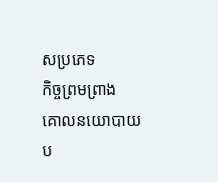សប្រភេទ
កិច្ចព្រមព្រាង
គោលនយោបាយ
ប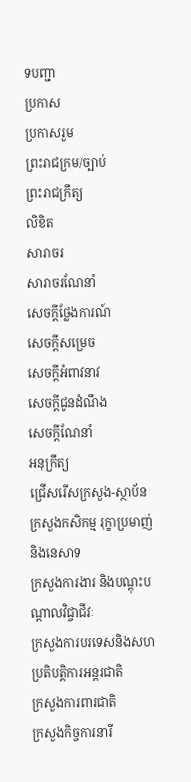ទបញ្ជា
ប្រកាស
ប្រកាសរួម
ព្រះរាជក្រម/ច្បាប់
ព្រះរាជក្រឹត្យ
លិខិត
សារាចរ
សារាចរណែនាំ
សេចក្ដីថ្លែងការណ៍
សេចក្ដីសម្រេច
សេចក្ដីអំពាវនាវ
សេចក្តីជូនដំណឹង
សេចក្តីណែនាំ
អនុក្រឹត្យ
ជ្រើសរើសក្រសួង-ស្ថាប័ន
ក្រសួងកសិកម្ម រុក្ខាប្រមាញ់ និងនេសាទ
ក្រសួងការងារ និងបណ្តុះបណ្តាលវិជ្ចាជីវៈ
ក្រសួងការបរទេសនិងសហប្រតិបត្តិការអន្តរជាតិ
ក្រសួងការពារជាតិ
ក្រសួងកិច្ចការនារី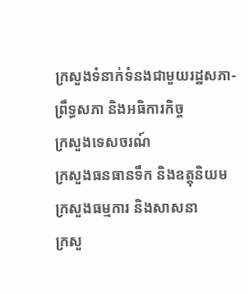ក្រសួងទំនាក់ទំនងជាមួយរដ្ឋសភា-ព្រឹទ្ធសភា និងអធិការកិច្ច
ក្រសួងទេសចរណ៍
ក្រសួងធនធានទឹក និងឧត្តុនិយម
ក្រសួងធម្មការ និងសាសនា
ក្រសួ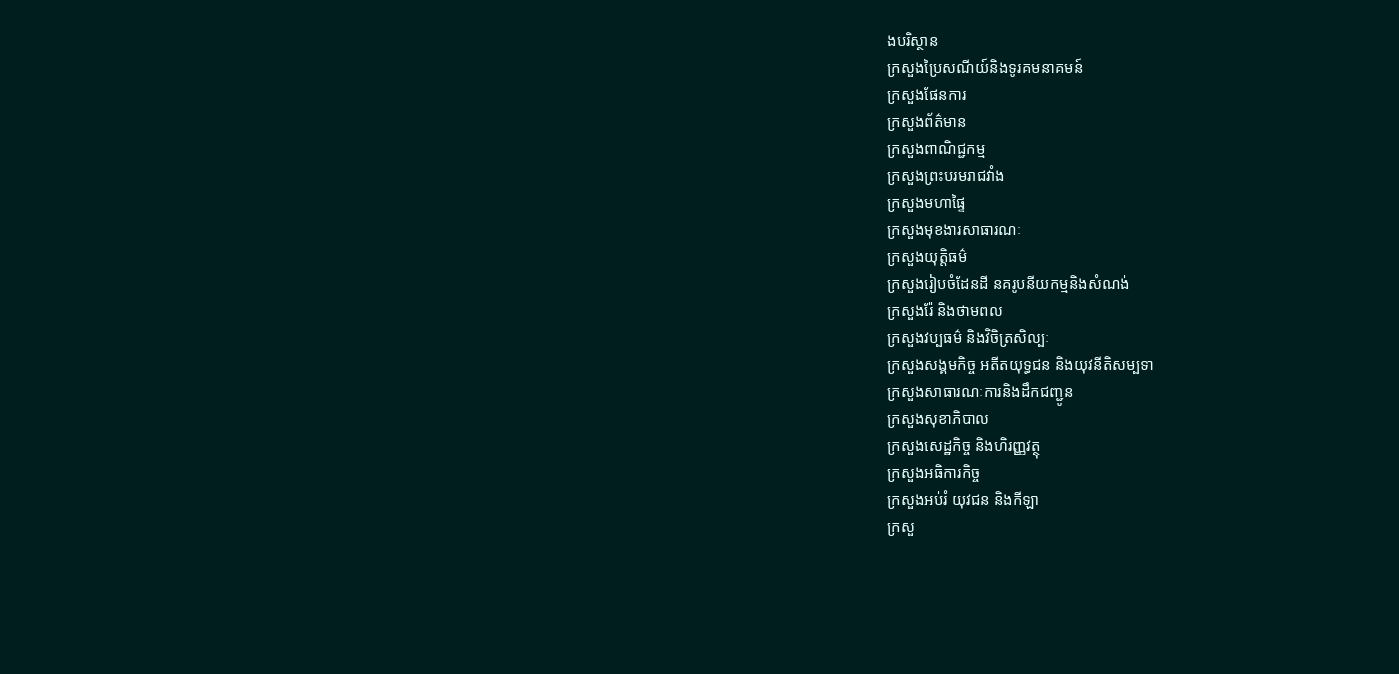ងបរិស្ថាន
ក្រសួងប្រៃសណីយ៍និងទូរគមនាគមន៍
ក្រសួងផែនការ
ក្រសួងព័ត៌មាន
ក្រសួងពាណិជ្ជកម្ម
ក្រសួងព្រះបរមរាជវាំង
ក្រសួងមហាផ្ទៃ
ក្រសួងមុខងារសាធារណៈ
ក្រសួងយុត្តិធម៌
ក្រសួងរៀបចំដែនដី នគរូបនីយកម្មនិងសំណង់
ក្រសួងរ៉ែ និងថាមពល
ក្រសួងវប្បធម៌ និងវិចិត្រសិល្បៈ
ក្រសួងសង្គមកិច្ច អតីតយុទ្ធជន និងយុវនីតិសម្បទា
ក្រសួងសាធារណៈការនិងដឹកជញ្ជូន
ក្រសួងសុខាភិបាល
ក្រសួងសេដ្ឋកិច្ច និងហិរញ្ញវត្ថុ
ក្រសួងអធិការកិច្ច
ក្រសួងអប់រំ យុវជន និងកីឡា
ក្រសួ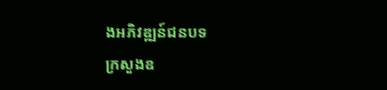ងអភិវឌ្ឍន៍ជនបទ
ក្រសួងឧ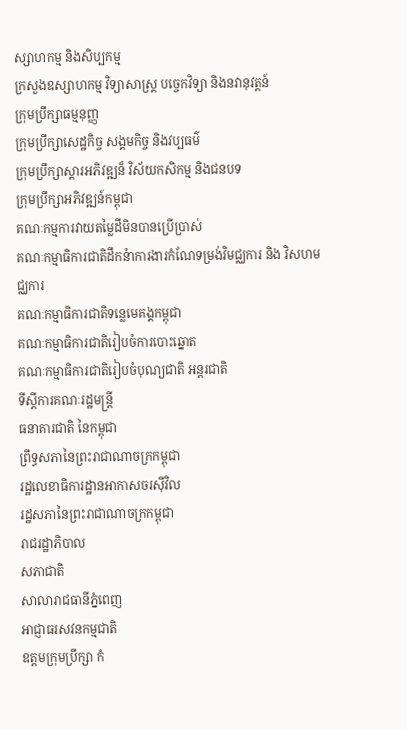ស្សាហកម្ម និងសិប្បកម្ម
ក្រសួងឧស្សាហកម្ម វិទ្យាសាស្រ្ត បច្ចេកវិទ្យា និងនវានុវត្តន៍
ក្រុមប្រឹក្សាធម្មនុញ្ញ
ក្រុមប្រឹក្សាសេដ្ឋកិច្ច សង្គមកិច្ច និងវប្បធម៌
ក្រុមប្រឹក្សាស្ដារអភិវឌ្ឍន៏ វិស័យកសិកម្ម និងជនបទ
ក្រុមប្រឹក្សាអភិវឌ្ឍន៍កម្ពុជា
គណៈកម្មការវាយតម្លៃដីមិនបានប្រើប្រាស់
គណៈកម្មាធិការជាតិដឹកនំាការងារកំណែទម្រង់វិមជ្ឈការ និង វិសហមជ្ឈការ
គណៈកម្មាធិការជាតិទន្លេមេគង្គកម្ពុជា
គណៈកម្មាធិការជាតិរៀបចំការបោះឆ្នោត
គណៈកម្មាធិការជាតិរៀបចំបុណ្យជាតិ អន្ដរជាតិ
ទីស្តីការគណៈរដ្ឋមន្ត្រី
ធនាគារជាតិ នៃកម្ពុជា
ព្រឹទ្ធសភានៃព្រះរាជាណាចក្រកម្ពុជា
រដ្ឋលេខាធិការដ្ឋានអាកាសចរស៊ីវិល
រដ្ឋសភានៃព្រះរាជាណាចក្រកម្ពុជា
រាជរដ្ឋាភិបាល
សភាជាតិ
សាលារាជធានីភ្នំពេញ
អាជ្ញាធរសវនកម្មជាតិ
ឧត្តមក្រុមប្រឹក្សា កំ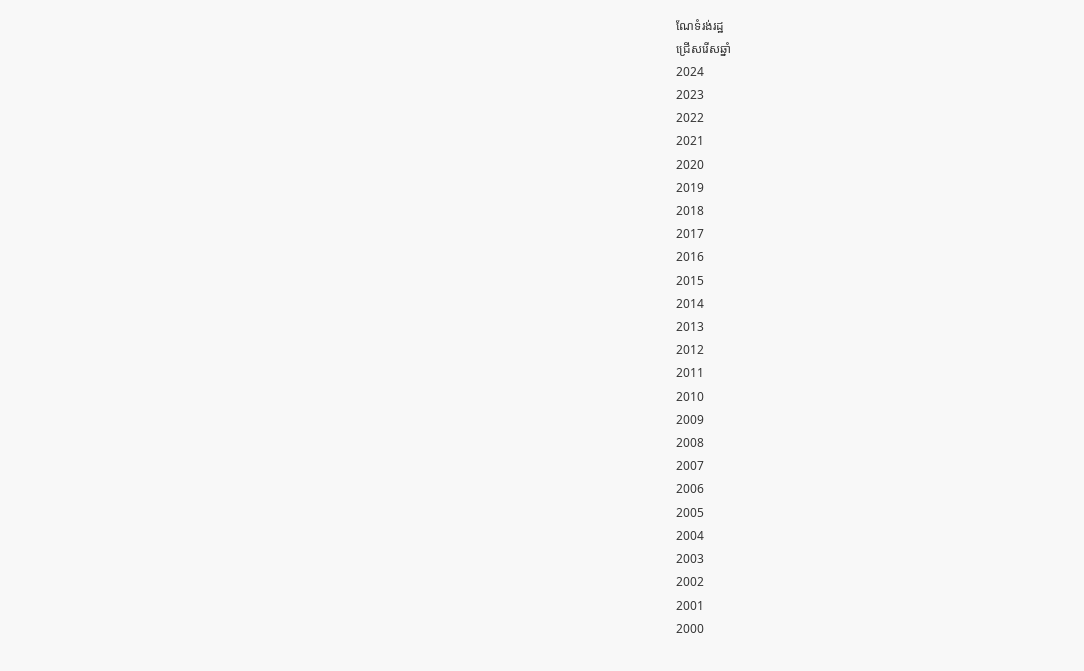ណែទំរង់រដ្ឋ
ជ្រើសរើសឆ្នាំ
2024
2023
2022
2021
2020
2019
2018
2017
2016
2015
2014
2013
2012
2011
2010
2009
2008
2007
2006
2005
2004
2003
2002
2001
2000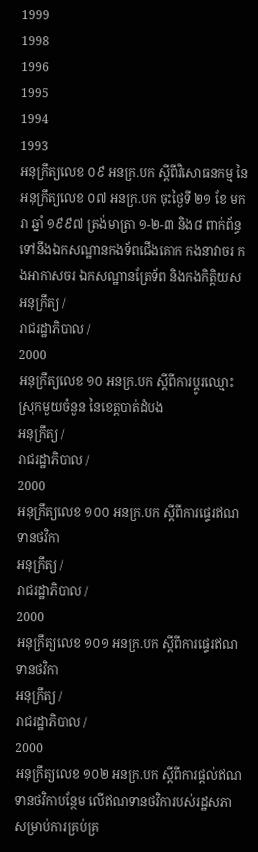1999
1998
1996
1995
1994
1993
អនុក្រឹត្យលេខ ០៩ អនក្រ.បក ស្តីពីវិសោធនកម្ម នៃអនុក្រឹត្យលេខ ០៧ អនក្រ.បក ចុះថ្ងៃទី ២១ ខែ មករា ឆ្នាំ ១៩៩៧ ត្រង់មាត្រា ១-២-៣ និង៨ ពាក់ព័ន្ធទៅនឹងឯកសណ្ឋានកងទ័ពជើងគោក កងនាវាចរ កងអាកាសចរ ឯកសណ្ឋានត្រែទ័ព និងកងកិតិ្តយស
អនុក្រឹត្យ /
រាជរដ្ឋាភិបាល /
2000
អនុក្រឹត្យលេខ ១០ អនក្រ.បក ស្តីពីការប្តូរឈ្មោះស្រុកមួយចំនួន នៃខេត្តបាត់ដំបង
អនុក្រឹត្យ /
រាជរដ្ឋាភិបាល /
2000
អនុក្រឹត្យលេខ ១០០ អនក្រ.បក ស្តីពីការផ្ទេរឥណទានថវិកា
អនុក្រឹត្យ /
រាជរដ្ឋាភិបាល /
2000
អនុក្រឹត្យលេខ ១០១ អនក្រ.បក ស្តីពីការផ្ទេរឥណទានថវិកា
អនុក្រឹត្យ /
រាជរដ្ឋាភិបាល /
2000
អនុក្រឹត្យលេខ ១០២ អនក្រ.បក ស្តីពីការផ្តល់ឥណទានថវិកាបន្ថែម លើឥណទានថវិការបស់រដ្ឋសភា សម្រាប់ការគ្រប់គ្រ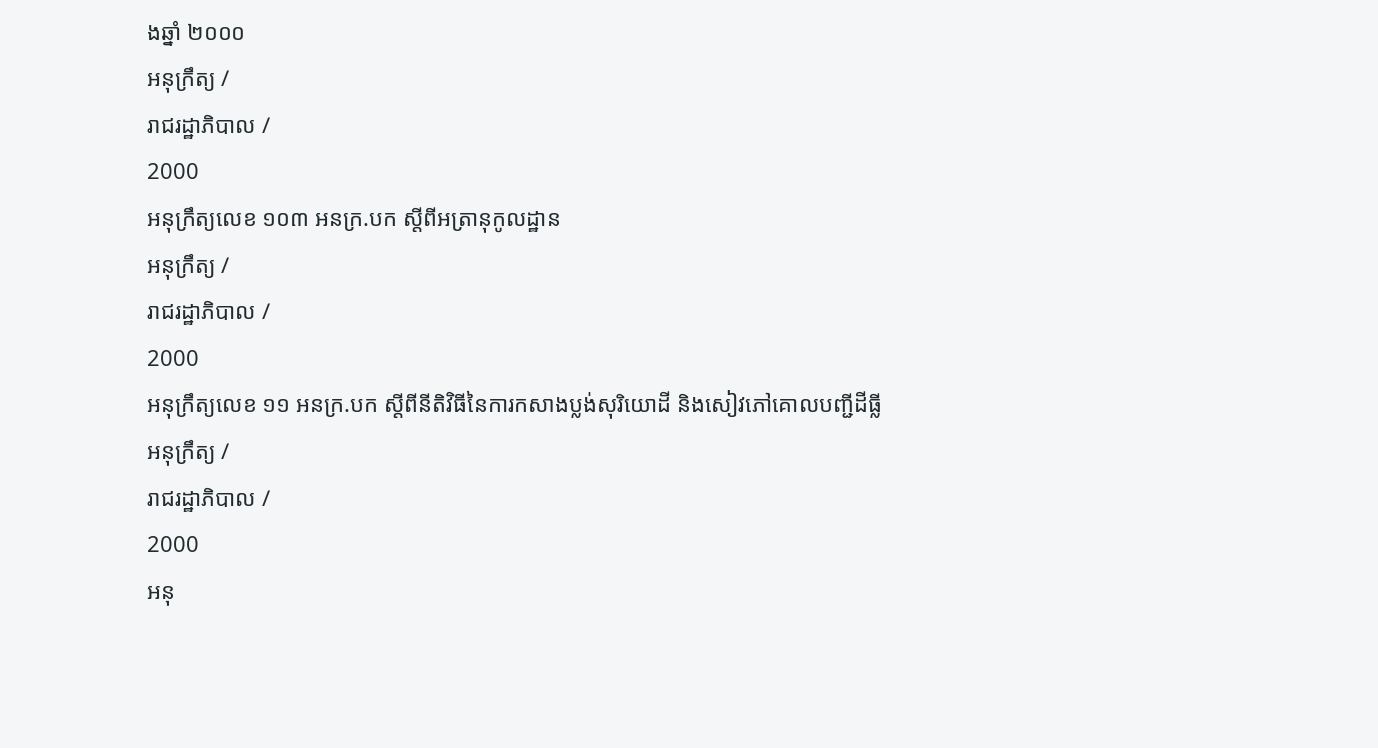ងឆ្នាំ ២០០០
អនុក្រឹត្យ /
រាជរដ្ឋាភិបាល /
2000
អនុក្រឹត្យលេខ ១០៣ អនក្រ.បក ស្តីពីអត្រានុកូលដ្ឋាន
អនុក្រឹត្យ /
រាជរដ្ឋាភិបាល /
2000
អនុក្រឹត្យលេខ ១១ អនក្រ.បក ស្តីពីនីតិវិធីនៃការកសាងប្លង់សុរិយោដី និងសៀវភៅគោលបញ្ជីដីធ្លី
អនុក្រឹត្យ /
រាជរដ្ឋាភិបាល /
2000
អនុ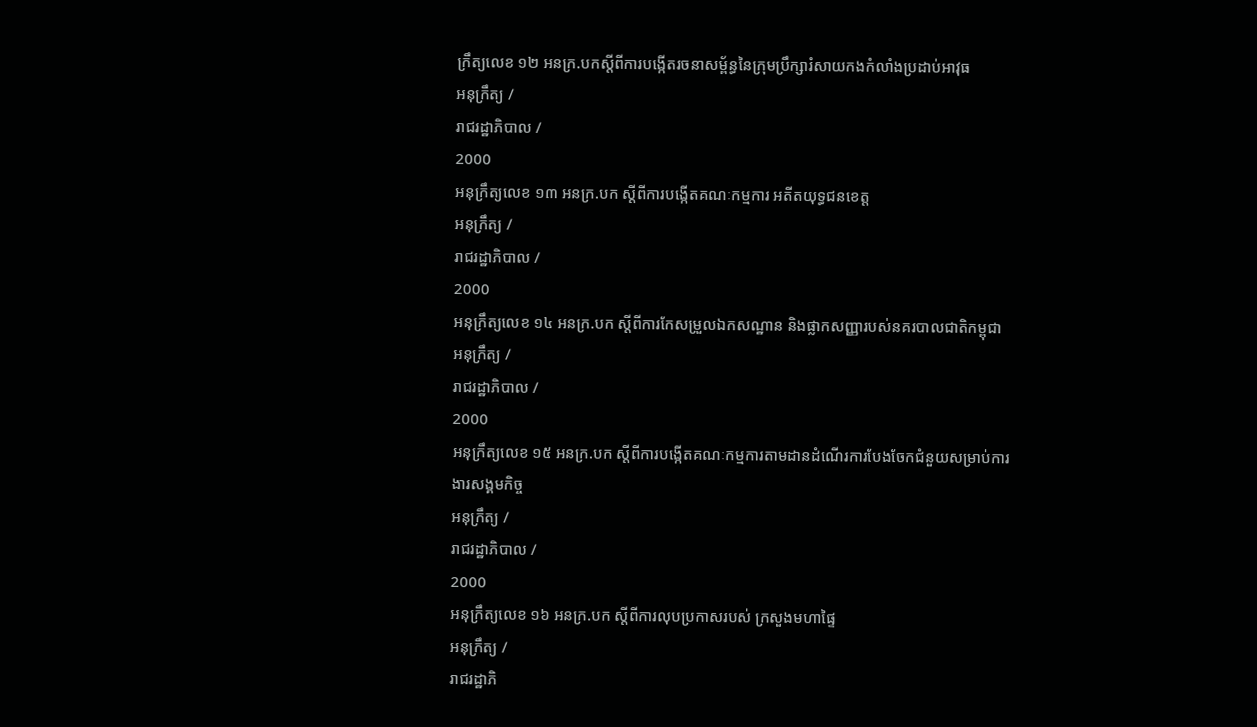ក្រឹត្យលេខ ១២ អនក្រ.បកស្តីពីការបង្កើតរចនាសម្ព័ន្ធនៃក្រុមប្រឹក្សារំសាយកងកំលាំងប្រដាប់អាវុធ
អនុក្រឹត្យ /
រាជរដ្ឋាភិបាល /
2000
អនុក្រឹត្យលេខ ១៣ អនក្រ.បក ស្តីពីការបង្កើតគណៈកម្មការ អតីតយុទ្ធជនខេត្ត
អនុក្រឹត្យ /
រាជរដ្ឋាភិបាល /
2000
អនុក្រឹត្យលេខ ១៤ អនក្រ.បក ស្តីពីការកែសម្រួលឯកសណ្ឋាន និងផ្លាកសញ្ញារបស់នគរបាលជាតិកម្ពុជា
អនុក្រឹត្យ /
រាជរដ្ឋាភិបាល /
2000
អនុក្រឹត្យលេខ ១៥ អនក្រ.បក ស្តីពីការបង្កើតគណៈកម្មការតាមដានដំណើរការបែងចែកជំនួយសម្រាប់ការងារសង្គមកិច្ច
អនុក្រឹត្យ /
រាជរដ្ឋាភិបាល /
2000
អនុក្រឹត្យលេខ ១៦ អនក្រ.បក ស្តីពីការលុបប្រកាសរបស់ ក្រសួងមហាផ្ទៃ
អនុក្រឹត្យ /
រាជរដ្ឋាភិ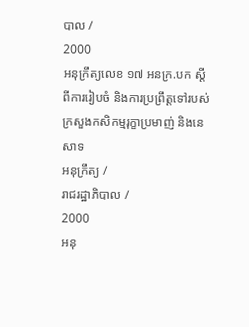បាល /
2000
អនុក្រឹត្យលេខ ១៧ អនក្រ.បក ស្តីពីការរៀបចំ និងការប្រព្រឹត្តទៅរបស់ក្រសួងកសិកម្មរុក្ខាប្រមាញ់ និងនេសាទ
អនុក្រឹត្យ /
រាជរដ្ឋាភិបាល /
2000
អនុ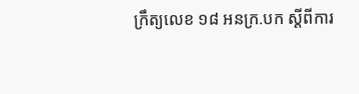ក្រឹត្យលេខ ១៨ អនក្រ.បក ស្តីពីការ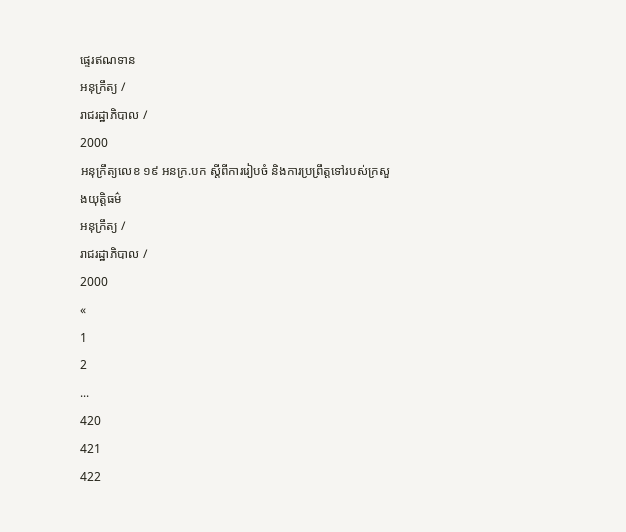ផ្ទេរឥណទាន
អនុក្រឹត្យ /
រាជរដ្ឋាភិបាល /
2000
អនុក្រឹត្យលេខ ១៩ អនក្រ.បក ស្តីពីការរៀបចំ និងការប្រព្រឹត្តទៅរបស់ក្រសួងយុតិ្តធម៌
អនុក្រឹត្យ /
រាជរដ្ឋាភិបាល /
2000
«
1
2
...
420
421
422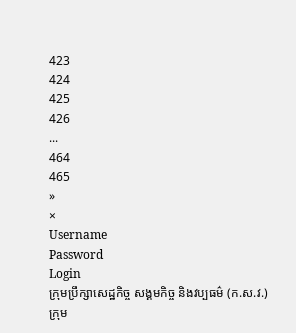423
424
425
426
...
464
465
»
×
Username
Password
Login
ក្រុមប្រឹក្សាសេដ្ឋកិច្ច សង្គមកិច្ច និងវប្បធម៌ (ក.ស.វ.)
ក្រុម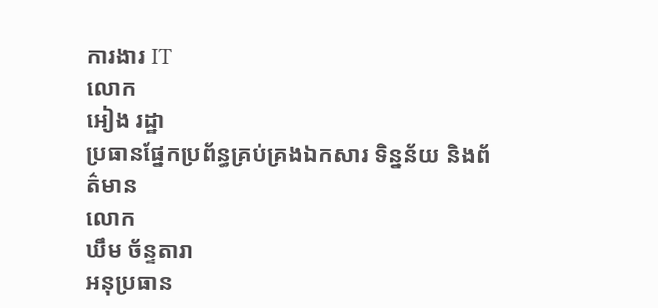ការងារ IT
លោក
អៀង រដ្ឋា
ប្រធានផ្នែកប្រព័ន្ធគ្រប់គ្រងឯកសារ ទិន្នន័យ និងព័ត៌មាន
លោក
ឃឹម ច័ន្ទតារា
អនុប្រធាន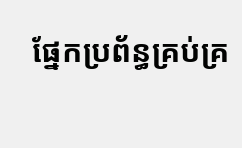ផ្នែកប្រព័ន្ធគ្រប់គ្រ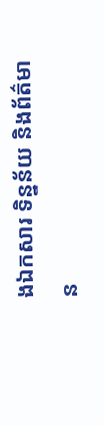ងឯកសារ ទិន្នន័យ និងព័ត៌មាន